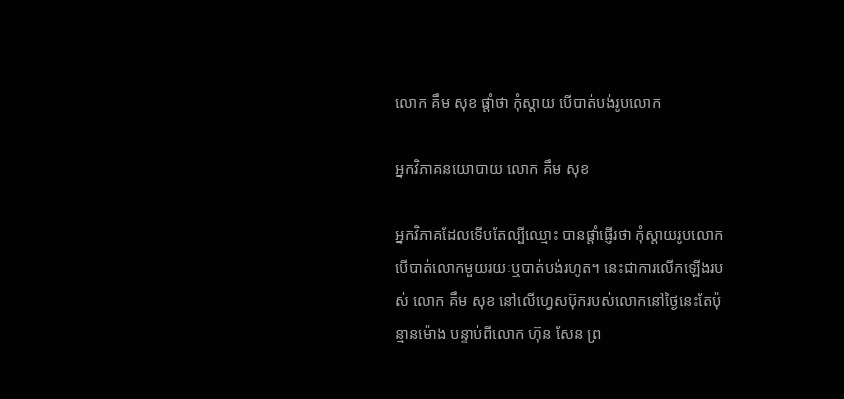លោក គឹម សុខ ផ្តាំថា កុំស្តាយ បើបាត់បង់រូបលោក

អ្នកវិភាគនយោបាយ លោក គឹម សុខ

អ្នកវិភាគដែលទើបតែល្បីឈ្មោះ បានផ្តាំផ្ញើរថា កុំស្តាយរូបលោកបើបាត់លោកមួយរយៈឬបាត់បង់រហូត។ នេះជាការលើកឡើងរបស់ លោក គឹម សុខ នៅលើហ្វេសប៊ុករបស់លោកនៅថ្ងៃនេះតែប៉ុន្មានម៉ោង បន្ទាប់ពីលោក ហ៊ុន សែន ព្រ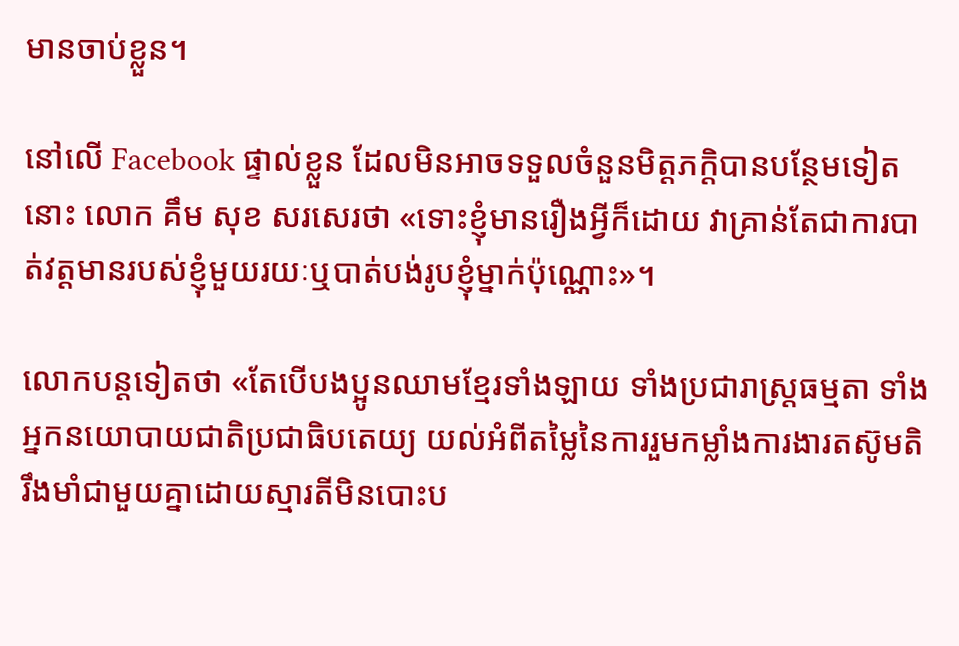មានចាប់ខ្លួន។

នៅលើ Facebook ផ្ទាល់ខ្លួន ដែលមិនអាចទទួលចំនួនមិត្តភក្តិបានបន្ថែមទៀតនោះ លោក គឹម សុខ សរសេរថា «ទោះខ្ញុំមានរឿងអ្វីក៏ដោយ វាគ្រាន់តែជាការបាត់វត្តមានរបស់ខ្ញុំមួយរយៈឬបាត់បង់រូបខ្ញុំម្នាក់ប៉ុណ្ណោះ»។

លោកបន្តទៀតថា «តែបើបងប្អូនឈាមខ្មែរទាំងឡាយ ទាំងប្រជារាស្ត្រធម្មតា ទាំងអ្នកនយោបាយជាតិប្រជាធិបតេយ្យ យល់អំពីតម្លៃនៃការរួមកម្លាំងការងារតស៊ូមតិរឹងមាំជាមួយគ្នាដោយស្មារតីមិនបោះប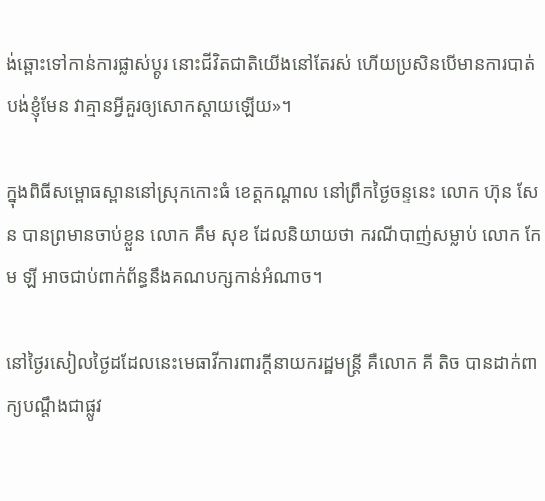ង់ឆ្ពោះទៅកាន់ការផ្លាស់ប្តូរ នោះជីវិតជាតិយើងនៅតែរស់ ហើយប្រសិនបើមានការបាត់បង់ខ្ញុំមែន វាគ្មានអ្វីគួរឲ្យសោកស្ដាយឡើយ»។

ក្នុងពិធីសម្ពោធស្ពាននៅស្រុកកោះធំ ខេត្តកណ្តាល នៅព្រឹកថ្ងៃចន្ទនេះ លោក ហ៊ុន សែន បានព្រមានចាប់ខ្លួន លោក គឹម សុខ ដែលនិយាយថា ករណីបាញ់សម្លាប់ លោក កែម ឡី អាចជាប់ពាក់ព័ន្ធនឹងគណបក្សកាន់អំណាច។

នៅថ្ងៃរសៀលថ្ងៃដដែលនេះមេធាវីការពារក្តីនាយករដ្ឋមន្រ្តី គឺលោក គី តិច បានដាក់ពាក្យបណ្តឹងជាផ្លូវ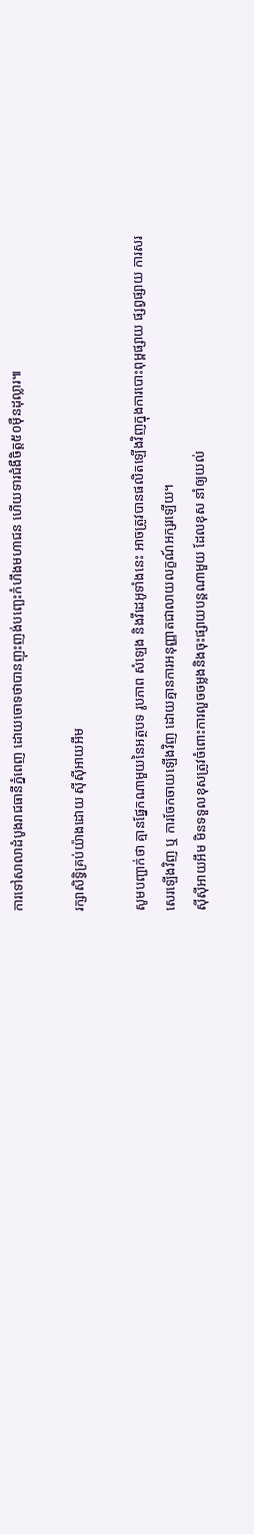ការទៅសាលាដំបូងរាជធានីភ្នំពេញ ដោយចោទថាបានញុះញង់បញ្ឆេះកំហឹងមហាជន ហើយទារជំងឺចិត្ត៥០ម៉ឺនដុល្លារ៕

រក្សាសិទ្វិគ្រប់យ៉ាងដោយ ស៊ីស៊ីអាយអឹម

សូមបញ្ជាក់ថា គ្មានផ្នែកណាមួយនៃអត្ថបទ រូបភាព សំឡេង និងវីដេអូទាំងនេះ អាចត្រូវបានផលិតឡើងវិញក្នុងការបោះពុម្ពផ្សាយ ផ្សព្វផ្សាយ ការសរសេរឡើងវិញ ឬ ការចែកចាយឡើងវិញ ដោយគ្មានការអនុញ្ញាតជាលាយលក្ខណ៍អក្សរឡើយ។
ស៊ីស៊ីអាយអឹម មិនទទួលខុសត្រូវចំពោះការលួចចម្លងនិងចុះផ្សាយបន្តណាមួយ ដែលខុស នាំឲ្យយល់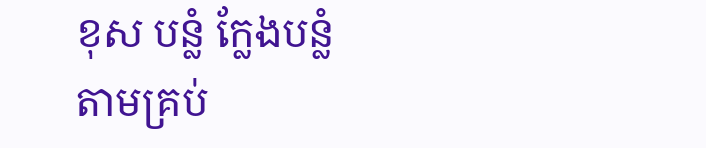ខុស បន្លំ ក្លែងបន្លំ តាមគ្រប់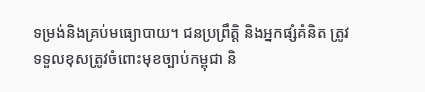ទម្រង់និងគ្រប់មធ្យោបាយ។ ជនប្រព្រឹត្តិ និងអ្នកផ្សំគំនិត ត្រូវទទួលខុសត្រូវចំពោះមុខច្បាប់កម្ពុជា និ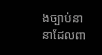ងច្បាប់នានាដែលពា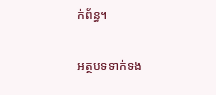ក់ព័ន្ធ។

អត្ថបទទាក់ទង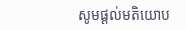សូមផ្ដល់មតិយោប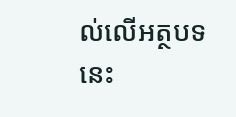ល់លើអត្ថបទនេះ